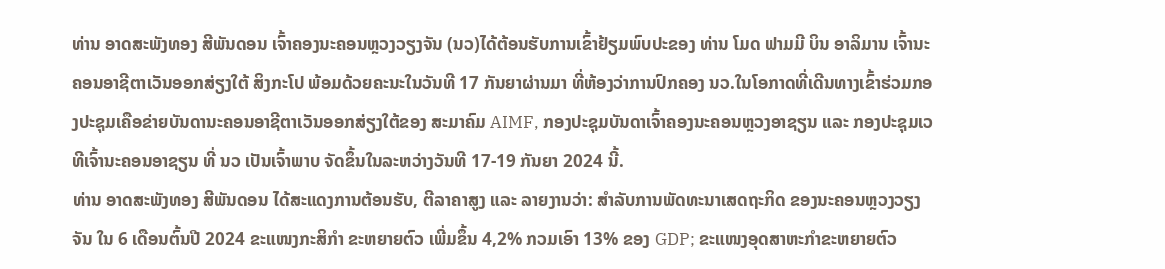ທ່ານ ອາດສະພັງທອງ ສີພັນດອນ ເຈົ້າຄອງນະຄອນຫຼວງວຽງຈັນ (ນວ)ໄດ້ຕ້ອນຮັບການເຂົ້າຢ້ຽມພົບປະຂອງ ທ່ານ ໂມດ ຟາມມີ ບິນ ອາລິມານ ເຈົ້ານະຄອນອາຊີຕາເວັນອອກສ່ຽງໃຕ້ ສິງກະໂປ ພ້ອມດ້ວຍຄະນະໃນວັນທີ 17 ກັນຍາຜ່ານມາ ທີ່ຫ້ອງວ່າການປົກຄອງ ນວ.ໃນໂອກາດທີ່ເດີນທາງເຂົ້າຮ່ວມກອງປະຊຸມເຄືອຂ່າຍບັນດານະຄອນອາຊີຕາເວັນອອກສ່ຽງໃຕ້ຂອງ ສະມາຄົມ AIMF, ກອງປະຊຸມບັນດາເຈົ້າຄອງນະຄອນຫຼວງອາຊຽນ ແລະ ກອງປະຊຸມເວທີເຈົ້ານະຄອນອາຊຽນ ທີ່ ນວ ເປັນເຈົ້າພາບ ຈັດຂຶ້ນໃນລະຫວ່າງວັນທີ 17-19 ກັນຍາ 2024 ນີ້.
ທ່ານ ອາດສະພັງທອງ ສີພັນດອນ ໄດ້ສະແດງການຕ້ອນຮັບ, ຕີລາຄາສູງ ແລະ ລາຍງານວ່າ: ສຳລັບການພັດທະນາເສດຖະກິດ ຂອງນະຄອນຫຼວງວຽງຈັນ ໃນ 6 ເດືອນຕົ້ນປີ 2024 ຂະແໜງກະສິກໍາ ຂະຫຍາຍຕົວ ເພີ່ມຂຶ້ນ 4,2% ກວມເອົາ 13% ຂອງ GDP; ຂະແໜງອຸດສາຫະກຳຂະຫຍາຍຕົວ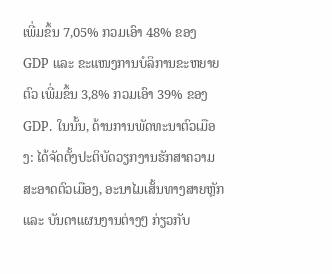ເພີ່ມຂຶ້ນ 7,05% ກວມເອົາ 48% ຂອງ GDP ແລະ ຂະແໜງການບໍລິການຂະຫຍາຍຕົວ ເພີ່ມຂຶ້ນ 3,8% ກວມເອົາ 39% ຂອງ GDP. ໃນນັ້ນ, ດ້ານການພັດທະນາຕົວເມືອງ: ໄດ້ຈັດຕັ້ງປະຕິບັດວຽກງານຮັກສາຄວາມສະອາດຕົວເມືອງ, ອະນາໄມເສັ້ນທາງສາຍຫຼັກ ແລະ ບັນດາແຜນງານຕ່າງໆ ກ່ຽວກັບ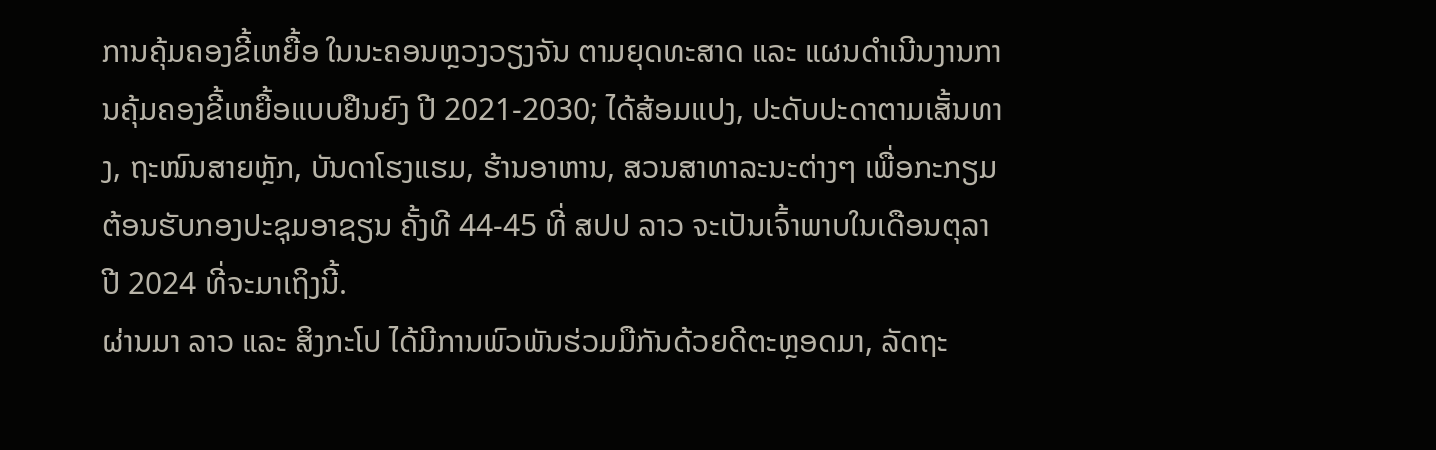ການຄຸ້ມຄອງຂີ້ເຫຍື້ອ ໃນນະຄອນຫຼວງວຽງຈັນ ຕາມຍຸດທະສາດ ແລະ ແຜນດຳເນີນງານການຄຸ້ມຄອງຂີ້ເຫຍື້ອແບບຢືນຍົງ ປີ 2021-2030; ໄດ້ສ້ອມແປງ, ປະດັບປະດາຕາມເສັ້ນທາງ, ຖະໜົນສາຍຫຼັກ, ບັນດາໂຮງແຮມ, ຮ້ານອາຫານ, ສວນສາທາລະນະຕ່າງໆ ເພື່ອກະກຽມຕ້ອນຮັບກອງປະຊຸມອາຊຽນ ຄັ້ງທີ 44-45 ທີ່ ສປປ ລາວ ຈະເປັນເຈົ້າພາບໃນເດືອນຕຸລາ ປີ 2024 ທີ່ຈະມາເຖິງນີ້.
ຜ່ານມາ ລາວ ແລະ ສິງກະໂປ ໄດ້ມີການພົວພັນຮ່ວມມືກັນດ້ວຍດີຕະຫຼອດມາ, ລັດຖະ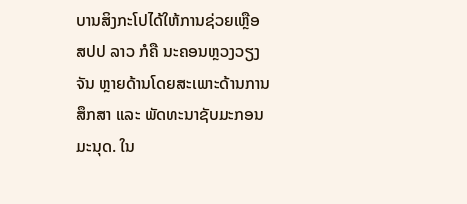ບານສິງກະໂປໄດ້ໃຫ້ການຊ່ວຍເຫຼືອ ສປປ ລາວ ກໍຄື ນະຄອນຫຼວງວຽງຈັນ ຫຼາຍດ້ານໂດຍສະເພາະດ້ານການສຶກສາ ແລະ ພັດທະນາຊັບມະກອນມະນຸດ. ໃນ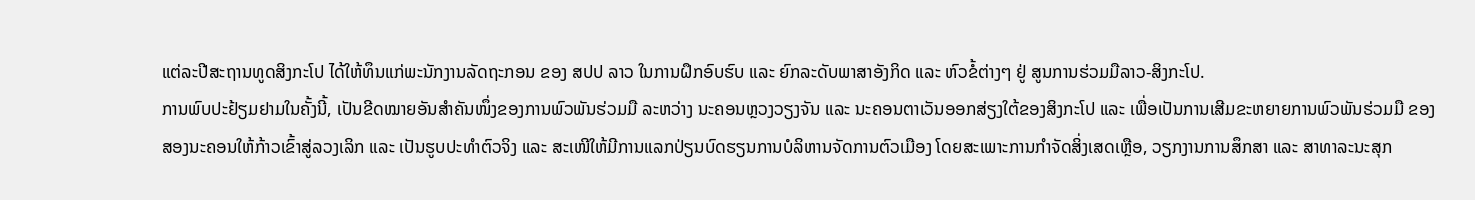ແຕ່ລະປີສະຖານທູດສິງກະໂປ ໄດ້ໃຫ້ທຶນແກ່ພະນັກງານລັດຖະກອນ ຂອງ ສປປ ລາວ ໃນການຝຶກອົບຮົບ ແລະ ຍົກລະດັບພາສາອັງກິດ ແລະ ຫົວຂໍ້ຕ່າງໆ ຢູ່ ສູນການຮ່ວມມືລາວ-ສິງກະໂປ.
ການພົບປະຢ້ຽມຢາມໃນຄັ້ງນີ້, ເປັນຂີດໝາຍອັນສຳຄັນໜຶ່ງຂອງການພົວພັນຮ່ວມມື ລະຫວ່າງ ນະຄອນຫຼວງວຽງຈັນ ແລະ ນະຄອນຕາເວັນອອກສ່ຽງໃຕ້ຂອງສິງກະໂປ ແລະ ເພື່ອເປັນການເສີມຂະຫຍາຍການພົວພັນຮ່ວມມື ຂອງສອງນະຄອນໃຫ້ກ້າວເຂົ້າສູ່ລວງເລິກ ແລະ ເປັນຮູບປະທຳຕົວຈິງ ແລະ ສະເໜີໃຫ້ມີການແລກປ່ຽນບົດຮຽນການບໍລິຫານຈັດການຕົວເມືອງ ໂດຍສະເພາະການກໍາຈັດສິ່ງເສດເຫຼືອ, ວຽກງານການສຶກສາ ແລະ ສາທາລະນະສຸກ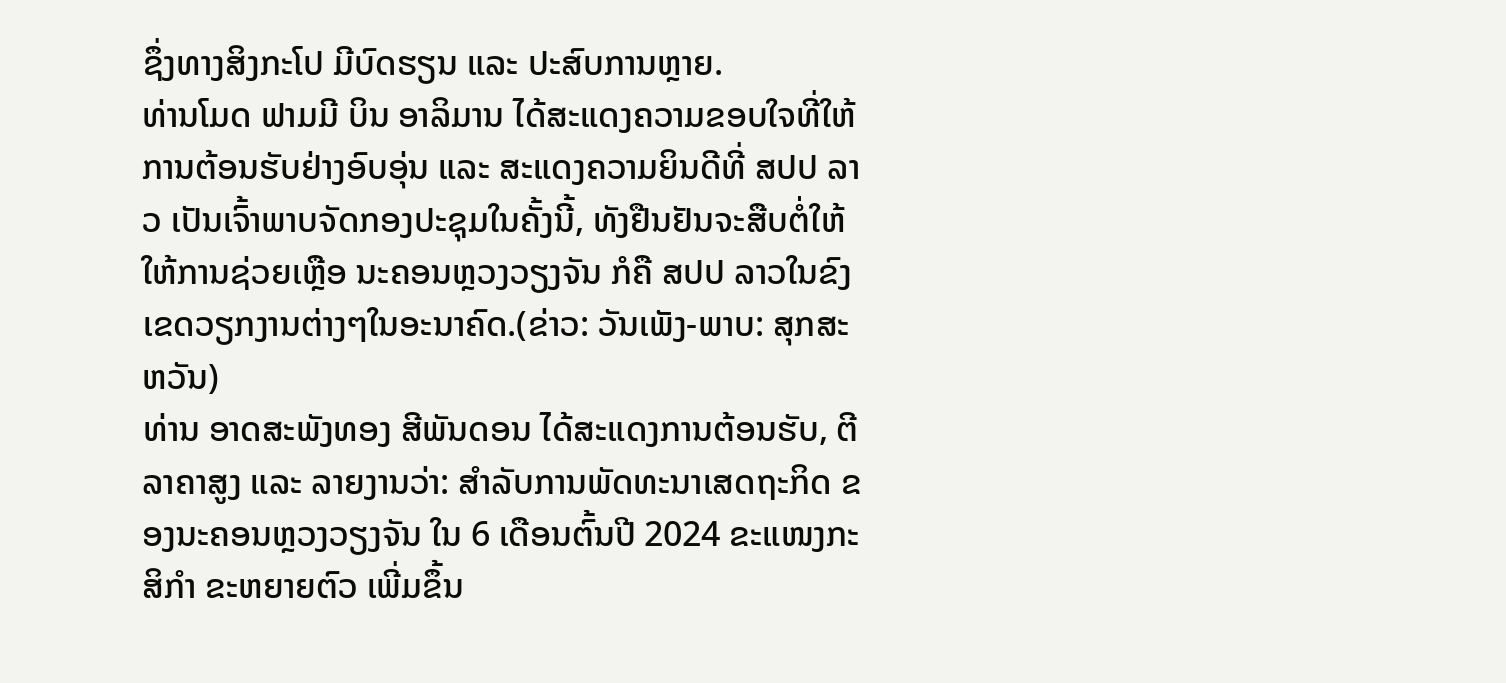ຊຶ່ງທາງສິງກະໂປ ມີບົດຮຽນ ແລະ ປະສົບການຫຼາຍ.
ທ່ານໂມດ ຟາມມີ ບິນ ອາລິມານ ໄດ້ສະແດງຄວາມຂອບໃຈທີ່ໃຫ້ການຕ້ອນຮັບຢ່າງອົບອຸ່ນ ແລະ ສະແດງຄວາມຍິນດີທີ່ ສປປ ລາວ ເປັນເຈົ້າພາບຈັດກອງປະຊຸມໃນຄັ້ງນີ້, ທັງຢືນຢັນຈະສືບຕໍ່ໃຫ້ໃຫ້ການຊ່ວຍເຫຼືອ ນະຄອນຫຼວງວຽງຈັນ ກໍຄື ສປປ ລາວໃນຂົງເຂດວຽກງານຕ່າງໆໃນອະນາຄົດ.(ຂ່າວ: ວັນເພັງ-ພາບ: ສຸກສະຫວັນ)
ທ່ານ ອາດສະພັງທອງ ສີພັນດອນ ໄດ້ສະແດງການຕ້ອນຮັບ, ຕີລາຄາສູງ ແລະ ລາຍງານວ່າ: ສຳລັບການພັດທະນາເສດຖະກິດ ຂອງນະຄອນຫຼວງວຽງຈັນ ໃນ 6 ເດືອນຕົ້ນປີ 2024 ຂະແໜງກະສິກໍາ ຂະຫຍາຍຕົວ ເພີ່ມຂຶ້ນ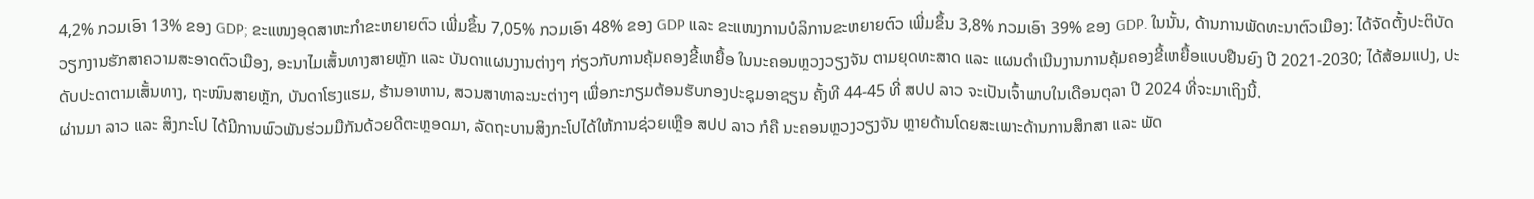4,2% ກວມເອົາ 13% ຂອງ GDP; ຂະແໜງອຸດສາຫະກຳຂະຫຍາຍຕົວ ເພີ່ມຂຶ້ນ 7,05% ກວມເອົາ 48% ຂອງ GDP ແລະ ຂະແໜງການບໍລິການຂະຫຍາຍຕົວ ເພີ່ມຂຶ້ນ 3,8% ກວມເອົາ 39% ຂອງ GDP. ໃນນັ້ນ, ດ້ານການພັດທະນາຕົວເມືອງ: ໄດ້ຈັດຕັ້ງປະຕິບັດວຽກງານຮັກສາຄວາມສະອາດຕົວເມືອງ, ອະນາໄມເສັ້ນທາງສາຍຫຼັກ ແລະ ບັນດາແຜນງານຕ່າງໆ ກ່ຽວກັບການຄຸ້ມຄອງຂີ້ເຫຍື້ອ ໃນນະຄອນຫຼວງວຽງຈັນ ຕາມຍຸດທະສາດ ແລະ ແຜນດຳເນີນງານການຄຸ້ມຄອງຂີ້ເຫຍື້ອແບບຢືນຍົງ ປີ 2021-2030; ໄດ້ສ້ອມແປງ, ປະດັບປະດາຕາມເສັ້ນທາງ, ຖະໜົນສາຍຫຼັກ, ບັນດາໂຮງແຮມ, ຮ້ານອາຫານ, ສວນສາທາລະນະຕ່າງໆ ເພື່ອກະກຽມຕ້ອນຮັບກອງປະຊຸມອາຊຽນ ຄັ້ງທີ 44-45 ທີ່ ສປປ ລາວ ຈະເປັນເຈົ້າພາບໃນເດືອນຕຸລາ ປີ 2024 ທີ່ຈະມາເຖິງນີ້.
ຜ່ານມາ ລາວ ແລະ ສິງກະໂປ ໄດ້ມີການພົວພັນຮ່ວມມືກັນດ້ວຍດີຕະຫຼອດມາ, ລັດຖະບານສິງກະໂປໄດ້ໃຫ້ການຊ່ວຍເຫຼືອ ສປປ ລາວ ກໍຄື ນະຄອນຫຼວງວຽງຈັນ ຫຼາຍດ້ານໂດຍສະເພາະດ້ານການສຶກສາ ແລະ ພັດ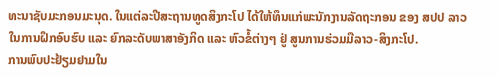ທະນາຊັບມະກອນມະນຸດ. ໃນແຕ່ລະປີສະຖານທູດສິງກະໂປ ໄດ້ໃຫ້ທຶນແກ່ພະນັກງານລັດຖະກອນ ຂອງ ສປປ ລາວ ໃນການຝຶກອົບຮົບ ແລະ ຍົກລະດັບພາສາອັງກິດ ແລະ ຫົວຂໍ້ຕ່າງໆ ຢູ່ ສູນການຮ່ວມມືລາວ-ສິງກະໂປ.
ການພົບປະຢ້ຽມຢາມໃນ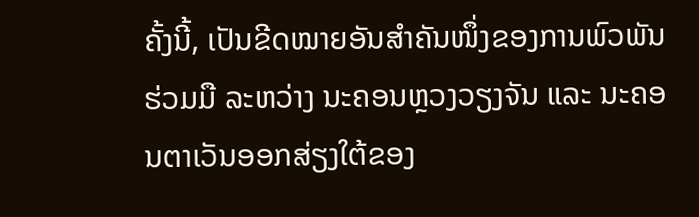ຄັ້ງນີ້, ເປັນຂີດໝາຍອັນສຳຄັນໜຶ່ງຂອງການພົວພັນຮ່ວມມື ລະຫວ່າງ ນະຄອນຫຼວງວຽງຈັນ ແລະ ນະຄອນຕາເວັນອອກສ່ຽງໃຕ້ຂອງ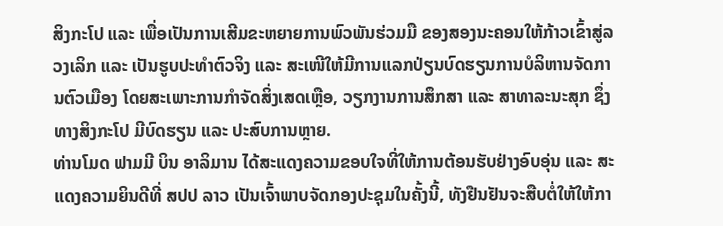ສິງກະໂປ ແລະ ເພື່ອເປັນການເສີມຂະຫຍາຍການພົວພັນຮ່ວມມື ຂອງສອງນະຄອນໃຫ້ກ້າວເຂົ້າສູ່ລວງເລິກ ແລະ ເປັນຮູບປະທຳຕົວຈິງ ແລະ ສະເໜີໃຫ້ມີການແລກປ່ຽນບົດຮຽນການບໍລິຫານຈັດການຕົວເມືອງ ໂດຍສະເພາະການກໍາຈັດສິ່ງເສດເຫຼືອ, ວຽກງານການສຶກສາ ແລະ ສາທາລະນະສຸກ ຊຶ່ງທາງສິງກະໂປ ມີບົດຮຽນ ແລະ ປະສົບການຫຼາຍ.
ທ່ານໂມດ ຟາມມີ ບິນ ອາລິມານ ໄດ້ສະແດງຄວາມຂອບໃຈທີ່ໃຫ້ການຕ້ອນຮັບຢ່າງອົບອຸ່ນ ແລະ ສະແດງຄວາມຍິນດີທີ່ ສປປ ລາວ ເປັນເຈົ້າພາບຈັດກອງປະຊຸມໃນຄັ້ງນີ້, ທັງຢືນຢັນຈະສືບຕໍ່ໃຫ້ໃຫ້ກາ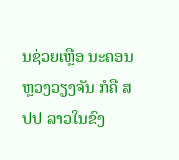ນຊ່ວຍເຫຼືອ ນະຄອນຫຼວງວຽງຈັນ ກໍຄື ສປປ ລາວໃນຂົງ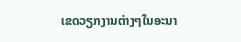ເຂດວຽກງານຕ່າງໆໃນອະນາ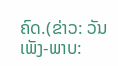ຄົດ.(ຂ່າວ: ວັນເພັງ-ພາບ: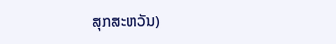ສຸກສະຫວັນ)